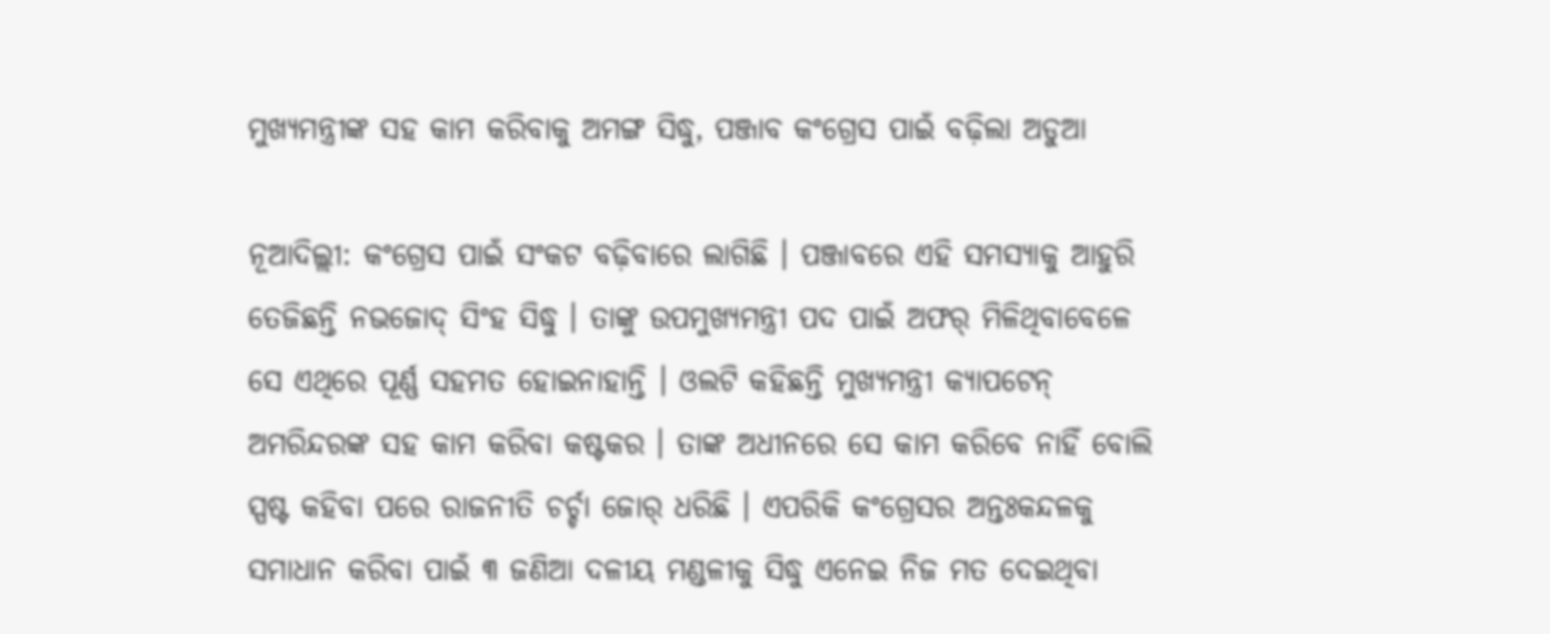ମୁଖ୍ୟମନ୍ତ୍ରୀଙ୍କ ସହ କାମ କରିବାକୁ ଅମଙ୍ଗ ସିଦ୍ଧୁ, ପଞ୍ଜାବ କଂଗ୍ରେସ ପାଇଁ ବଢ଼ିଲା ଅଡୁଆ

ନୂଆଦିଲ୍ଲୀ: କଂଗ୍ରେସ ପାଇଁ ସଂକଟ ବଢ଼ିବାରେ ଲାଗିଛି । ପଞ୍ଜାବରେ ଏହି ସମସ୍ୟାକୁ ଆହୁରି ତେଜିଛନ୍ତି ନଭଜୋଦ୍ ସିଂହ ସିଦ୍ଧୁ । ତାଙ୍କୁ ଉପମୁଖ୍ୟମନ୍ତ୍ରୀ ପଦ ପାଇଁ ଅଫର୍ ମିଳିଥିବାବେଳେ ସେ ଏଥିରେ ପୂର୍ଣ୍ଣ ସହମତ ହୋଇନାହାନ୍ତି । ଓଲଟି କହିଛନ୍ତି ମୁଖ୍ୟମନ୍ତ୍ରୀ କ୍ୟାପଟେନ୍ ଅମରିନ୍ଦରଙ୍କ ସହ କାମ କରିବା କଷ୍ଟକର । ତାଙ୍କ ଅଧୀନରେ ସେ କାମ କରିବେ ନାହିଁ ବୋଲି ସ୍ପଷ୍ଟ କହିବା ପରେ ରାଜନୀତି ଚର୍ଚ୍ଚା ଜୋର୍ ଧରିଛି । ଏପରିକି କଂଗ୍ରେସର ଅନ୍ତଃକନ୍ଦଳକୁ ସମାଧାନ କରିବା ପାଇଁ ୩ ଜଣିଆ ଦଳୀୟ ମଣ୍ଡଳୀକୁ ସିଦ୍ଧୁ ଏନେଇ ନିଜ ମତ ଦେଇଥିବା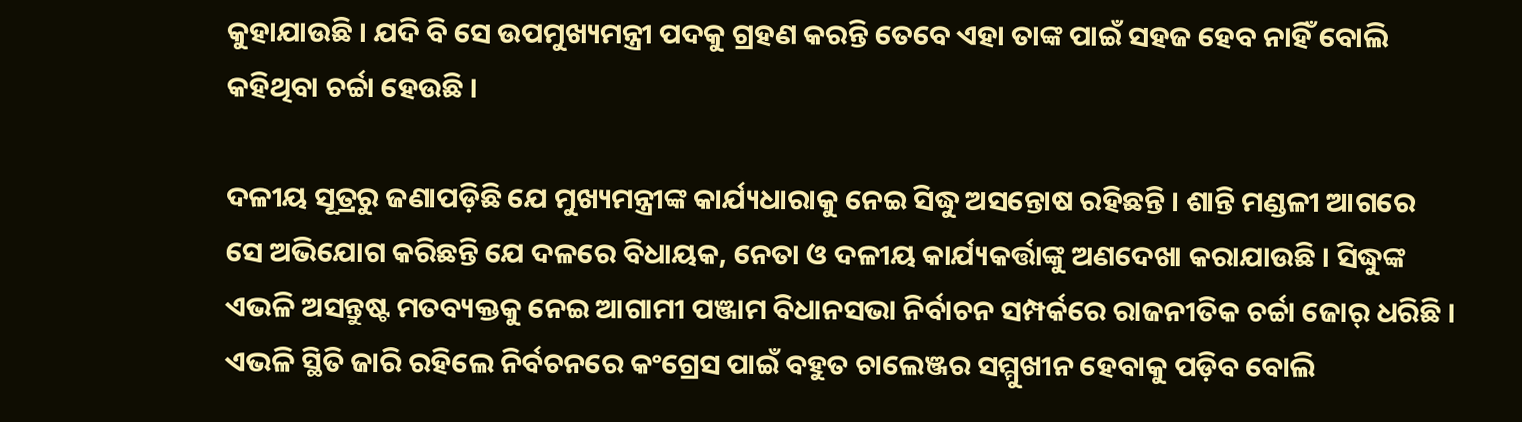କୁହାଯାଉଛି । ଯଦି ବି ସେ ଉପମୁଖ୍ୟମନ୍ତ୍ରୀ ପଦକୁ ଗ୍ରହଣ କରନ୍ତି ତେବେ ଏହା ତାଙ୍କ ପାଇଁ ସହଜ ହେବ ନାହିଁ ବୋଲି କହିଥିବା ଚର୍ଚ୍ଚା ହେଉଛି ।

ଦଳୀୟ ସୂତ୍ରରୁ ଜଣାପଡ଼ିଛି ଯେ ମୁଖ୍ୟମନ୍ତ୍ରୀଙ୍କ କାର୍ଯ୍ୟଧାରାକୁ ନେଇ ସିଦ୍ଧୁ ଅସନ୍ତୋଷ ରହିଛନ୍ତି । ଶାନ୍ତି ମଣ୍ଡଳୀ ଆଗରେ ସେ ଅଭିଯୋଗ କରିଛନ୍ତି ଯେ ଦଳରେ ବିଧାୟକ, ନେତା ଓ ଦଳୀୟ କାର୍ଯ୍ୟକର୍ତ୍ତାଙ୍କୁ ଅଣଦେଖା କରାଯାଉଛି । ସିଦ୍ଧୁଙ୍କ ଏଭଳି ଅସନ୍ତୁଷ୍ଟ ମତବ୍ୟକ୍ତକୁ ନେଇ ଆଗାମୀ ପଞ୍ଜାମ ବିଧାନସଭା ନିର୍ବାଚନ ସମ୍ପର୍କରେ ରାଜନୀତିକ ଚର୍ଚ୍ଚା ଜୋର୍ ଧରିଛି । ଏଭଳି ସ୍ଥିତି ଜାରି ରହିଲେ ନିର୍ବଚନରେ କଂଗ୍ରେସ ପାଇଁ ବହୁତ ଚାଲେଞ୍ଜର ସମ୍ମୁଖୀନ ହେବାକୁ ପଡ଼ିବ ବୋଲି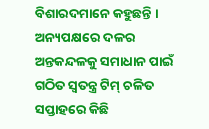ବିଶାରଦମାନେ କହୁଛନ୍ତି । ଅନ୍ୟପକ୍ଷରେ ଦଳର ଅନ୍ତକନ୍ଦଳକୁ ସମାଧାନ ପାଇଁ ଗଠିତ ସ୍ୱତନ୍ତ୍ର ଟିମ୍ ଚଳିତ ସପ୍ତାହରେ କିଛି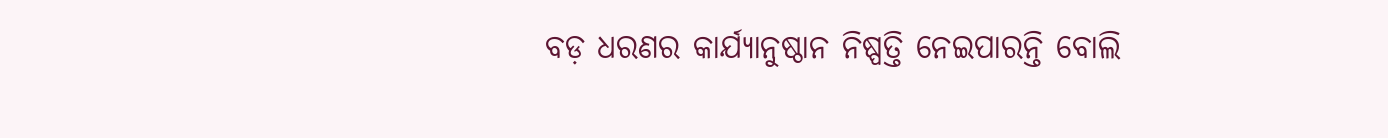ବଡ଼ ଧରଣର କାର୍ଯ୍ୟାନୁଷ୍ଠାନ ନିଷ୍ପତ୍ତି ନେଇପାରନ୍ତି ବୋଲି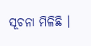ସୂଚନା ମିଳିଛି ।